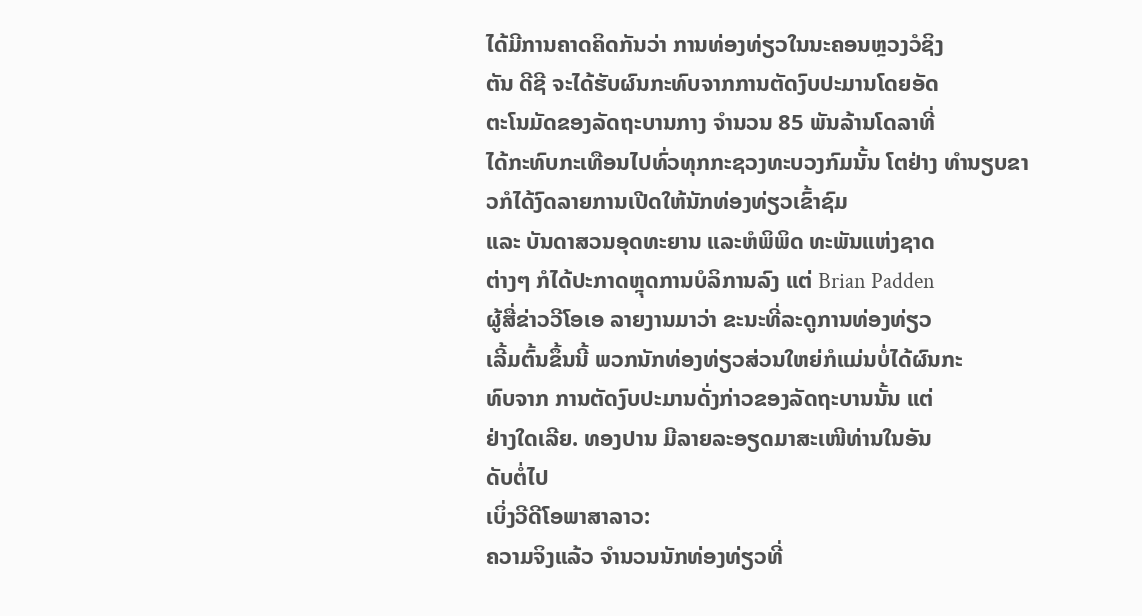ໄດ້ມີການຄາດຄິດກັນວ່າ ການທ່ອງທ່ຽວໃນນະຄອນຫຼວງວໍຊິງ
ຕັນ ດີຊີ ຈະໄດ້ຮັບຜົນກະທົບຈາກການຕັດງົບປະມານໂດຍອັດ
ຕະໂນມັດຂອງລັດຖະບານກາງ ຈໍານວນ 85 ພັນລ້ານໂດລາທີ່
ໄດ້ກະທົບກະເທືອນໄປທົ່ວທຸກກະຊວງທະບວງກົມນັ້ນ ໂຕຢ່າງ ທໍານຽບຂາວກໍໄດ້ງົດລາຍການເປີດໃຫ້ນັກທ່ອງທ່ຽວເຂົ້າຊົມ
ແລະ ບັນດາສວນອຸດທະຍານ ແລະຫໍພິພິດ ທະພັນແຫ່ງຊາດ
ຕ່າງໆ ກໍໄດ້ປະກາດຫຼຸດການບໍລິການລົງ ແຕ່ Brian Padden
ຜູ້ສື່ຂ່າວວີໂອເອ ລາຍງານມາວ່າ ຂະນະທີ່ລະດູການທ່ອງທ່ຽວ
ເລີ້ມຕົ້ນຂຶ້ນນີ້ ພວກນັກທ່ອງທ່ຽວສ່ວນໃຫຍ່ກໍແມ່ນບໍ່ໄດ້ຜົນກະ
ທົບຈາກ ການຕັດງົບປະມານດັ່ງກ່າວຂອງລັດຖະບານນັ້ນ ແຕ່
ຢ່າງໃດເລີຍ. ທອງປານ ມີລາຍລະອຽດມາສະເໜີທ່ານໃນອັນ
ດັບຕໍ່ໄປ
ເບິ່ງວີດີໂອພາສາລາວ:
ຄວາມຈິງແລ້ວ ຈໍານວນນັກທ່ອງທ່ຽວທີ່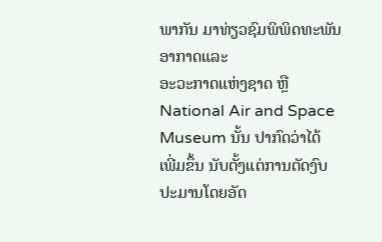ພາກັນ ມາທ່ຽວຊົມພິພິດທະພັນອາກາດແລະ
ອະວະກາດແຫ່ງຊາດ ຫຼື National Air and Space Museum ນັ້ນ ປາກົດວ່າໄດ້
ເພີ່ມຂຶ້ນ ນັບຕັ້ງແຕ່ການຕັດງົບປະມານໂດຍອັດ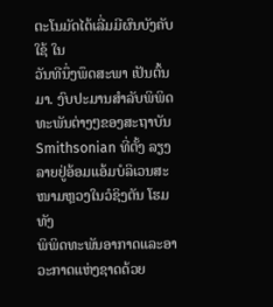ຕະໂນມັດໄດ້ເລີ່ມມີຜົນບັງຄັບໃຊ້ ໃນ
ວັນທີນຶ່ງພຶດສະພາ ເປັນຕົ້ນມາ. ງົບປະມານສໍາລັບພິພິດທະພັນຕ່າງໆຂອງສະຖາບັນ
Smithsonian ທີ່ຕັ້ງ ລຽງລາຍຢູ່ອ້ອມແອ້ມບໍລິເວນສະໜາມຫຼວງໃນວໍຊິງຕັນ ໂຮມທັງ
ພິພິດທະພັນອາກາດແລະອາວະກາດແຫ່ງຊາດດ້ວຍ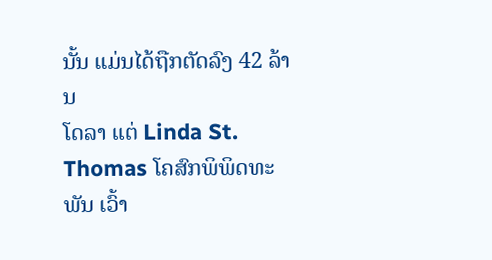ນັ້ນ ແມ່ນໄດ້ຖືກຕັດລົງ 42 ລ້ານ
ໂດລາ ແຕ່ Linda St. Thomas ໂຄສົກພິພິດທະພັນ ເວົ້າ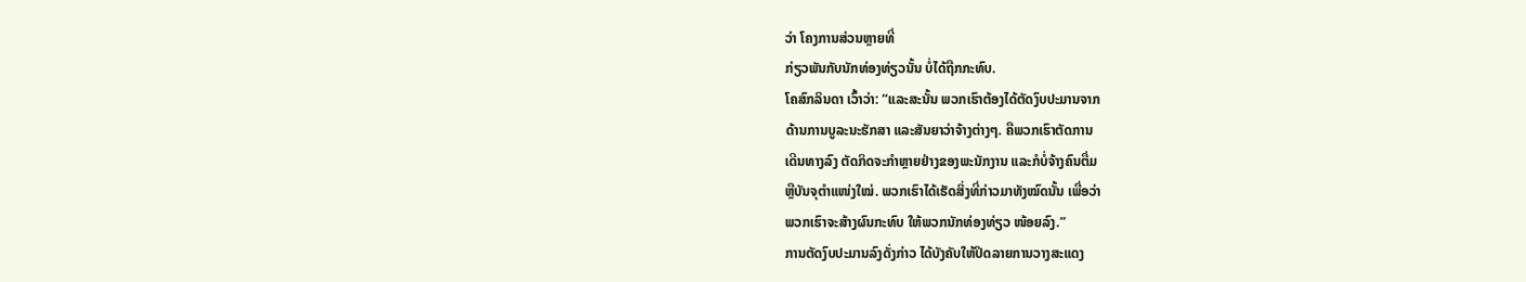ວ່າ ໂຄງການສ່ວນຫຼາຍທີ່
ກ່ຽວພັນກັບນັກທ່ອງທ່ຽວນັ້ນ ບໍ່ໄດ້ຖືກກະທົບ.
ໂຄສົກລິນດາ ເວົ້າວ່າ: “ແລະສະນັ້ນ ພວກເຮົາຕ້ອງໄດ້ຕັດງົບປະມານຈາກ
ດ້ານການບູລະນະຮັກສາ ແລະສັນຍາວ່າຈ້າງຕ່າງໆ. ຄືພວກເຮົາຕັດການ
ເດີນທາງລົງ ຕັດກິດຈະກໍາຫຼາຍຢ່າງຂອງພະນັກງານ ແລະກໍບໍ່ຈ້າງຄົນຕື່ມ
ຫຼືບັນຈຸຕໍາແໜ່ງໃໝ່. ພວກເຮົາໄດ້ເຮັດສິ່ງທີ່ກ່າວມາທັງໝົດນັ້ນ ເພື່ອວ່າ
ພວກເຮົາຈະສ້າງຜົນກະທົບ ໃຫ້ພວກນັກທ່ອງທ່ຽວ ໜ້ອຍລົງ.”
ການຕັດງົບປະມານລົງດັ່ງກ່າວ ໄດ້ບັງຄັບໃຫ້ປິດລາຍການວາງສະແດງ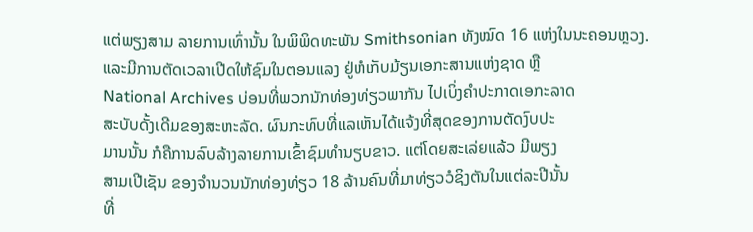ແຕ່ພຽງສາມ ລາຍການເທົ່ານັ້ນ ໃນພິພິດທະພັນ Smithsonian ທັງໝົດ 16 ແຫ່ງໃນນະຄອນຫຼວງ.
ແລະມີການຕັດເວລາເປີດໃຫ້ຊົມໃນຕອນແລງ ຢູ່ຫໍເກັບມ້ຽນເອກະສານແຫ່ງຊາດ ຫຼື
National Archives ບ່ອນທີ່ພວກນັກທ່ອງທ່ຽວພາກັນ ໄປເບິ່ງຄໍາປະກາດເອກະລາດ
ສະບັບດັ້ງເດີມຂອງສະຫະລັດ. ຜົນກະທົບທີ່ແລເຫັນໄດ້ແຈ້ງທີ່ສຸດຂອງການຕັດງົບປະ
ມານນັ້ນ ກໍຄືການລົບລ້າງລາຍການເຂົ້າຊົມທໍານຽບຂາວ. ແຕ່ໂດຍສະເລ່ຍແລ້ວ ມີພຽງ
ສາມເປີເຊັນ ຂອງຈໍານວນນັກທ່ອງທ່ຽວ 18 ລ້ານຄົນທີ່ມາທ່ຽວວໍຊິງຕັນໃນແຕ່ລະປີນັ້ນ
ທີ່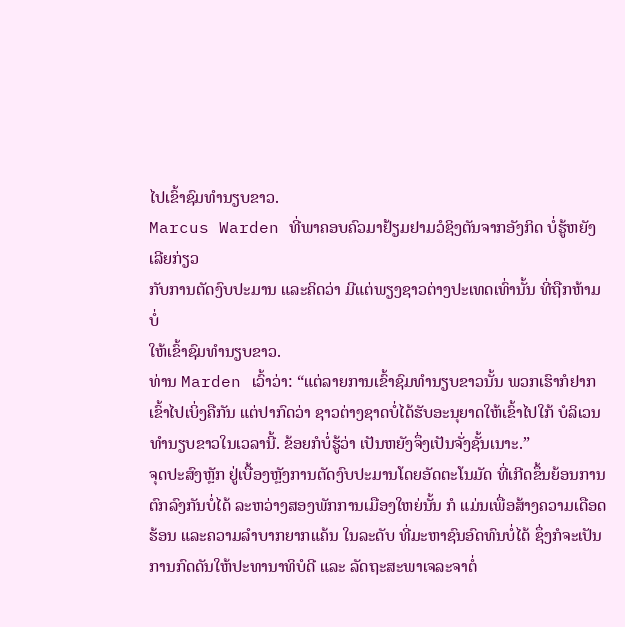ໄປເຂົ້າຊົມທໍານຽບຂາວ.
Marcus Warden ທີ່ພາຄອບຄົວມາຢ້ຽມຢາມວໍຊິງຕັນຈາກອັງກິດ ບໍ່ຮູ້ຫຍັງເລີຍກ່ຽວ
ກັບການຕັດງົບປະມານ ແລະຄິດວ່າ ມີແຕ່ພຽງຊາວຕ່າງປະເທດເທົ່ານັ້ນ ທີ່ຖືກຫ້າມບໍ່
ໃຫ້ເຂົ້າຊົມທໍານຽບຂາວ.
ທ່ານ Marden ເວົ້າວ່າ: “ແຕ່ລາຍການເຂົ້າຊົມທໍານຽບຂາວນັ້ນ ພວກເຮົາກໍຢາກ ເຂົ້າໄປເບິ່ງຄືກັນ ແຕ່ປາກົດວ່າ ຊາວຕ່າງຊາດບໍ່ໄດ້ຮັບອະນຸຍາດໃຫ້ເຂົ້າໄປໃກ້ ບໍລິເວນທໍານຽບຂາວໃນເວລານີ້. ຂ້ອຍກໍບໍ່ຮູ້ວ່າ ເປັນຫຍັງຈຶ່ງເປັນຈັ່ງຊັ້ນເນາະ.”
ຈຸດປະສົງຫຼັກ ຢູ່ເບື້ອງຫຼັງການຕັດງົບປະມານໂດຍອັດຕະໂນມັດ ທີ່ເກີດຂຶ້ນຍ້ອນການ
ຕົກລົງກັນບໍ່ໄດ້ ລະຫວ່າງສອງພັກການເມືອງໃຫຍ່ນັ້ນ ກໍ ແມ່ນເພື່ອສ້າງຄວາມເດືອດ
ຮ້ອນ ແລະຄວາມລໍາບາກຍາກແຄ້ນ ໃນລະດັບ ທີ່ມະຫາຊົນອົດທົນບໍ່ໄດ້ ຊຶ່ງກໍຈະເປັນ
ການກົດດັນໃຫ້ປະທານາທິບໍດີ ແລະ ລັດຖະສະພາເຈລະຈາຕໍ່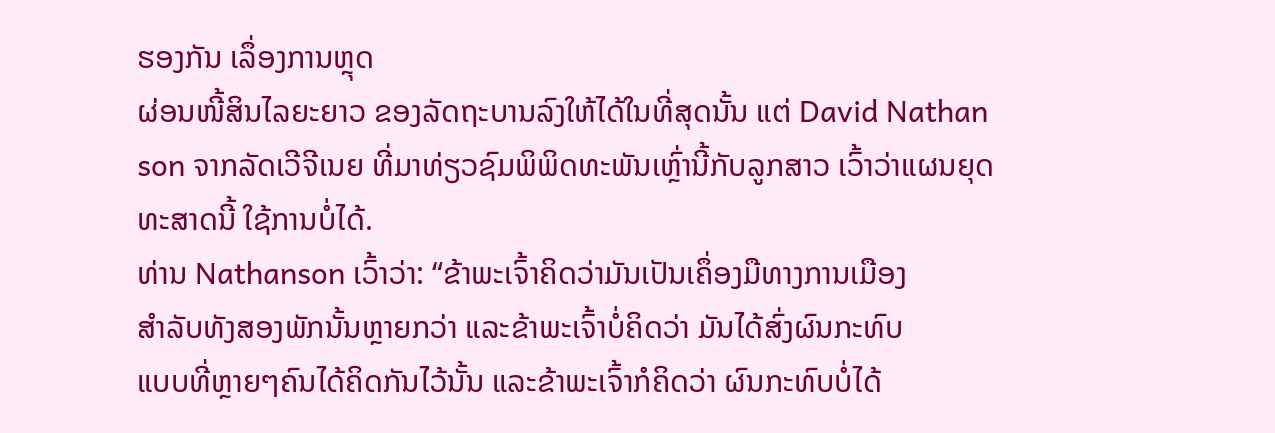ຮອງກັນ ເລຶ່ອງການຫຼຸດ
ຜ່ອນໜີ້ສິນໄລຍະຍາວ ຂອງລັດຖະບານລົງໃຫ້ໄດ້ໃນທີ່ສຸດນັ້ນ ແຕ່ David Nathan
son ຈາກລັດເວີຈີເນຍ ທີ່ມາທ່ຽວຊົມພິພິດທະພັນເຫຼົ່ານີ້ກັບລູກສາວ ເວົ້າວ່າແຜນຍຸດ ທະສາດນີ້ ໃຊ້ການບໍ່ໄດ້.
ທ່ານ Nathanson ເວົ້າວ່າ: “ຂ້າພະເຈົ້າຄິດວ່າມັນເປັນເຄຶ່ອງມືທາງການເມືອງ
ສໍາລັບທັງສອງພັກນັ້ນຫຼາຍກວ່າ ແລະຂ້າພະເຈົ້າບໍ່ຄິດວ່າ ມັນໄດ້ສົ່ງຜົນກະທົບ
ແບບທີ່ຫຼາຍໆຄົນໄດ້ຄິດກັນໄວ້ນັ້ນ ແລະຂ້າພະເຈົ້າກໍຄິດວ່າ ຜົນກະທົບບໍ່ໄດ້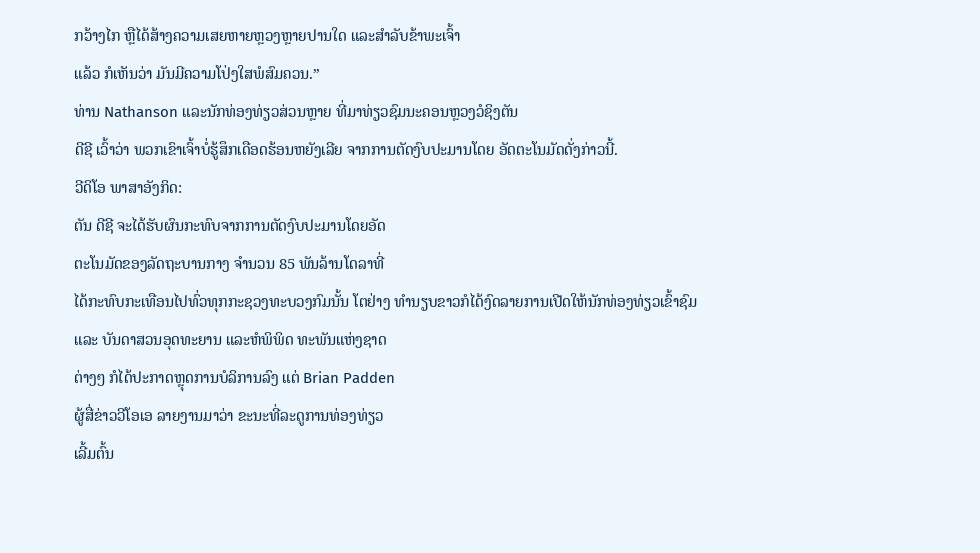ກວ້າງໄກ ຫຼືໄດ້ສ້າງຄວາມເສຍຫາຍຫຼວງຫຼາຍປານໃດ ແລະສໍາລັບຂ້າພະເຈົ້າ
ແລ້ວ ກໍເຫັນວ່າ ມັນມີຄວາມໂປ່ງໃສພໍສົມຄວນ.”
ທ່ານ Nathanson ແລະນັກທ່ອງທ່ຽວສ່ວນຫຼາຍ ທີ່ມາທ່ຽວຊົມນະຄອນຫຼວງວໍຊິງຕັນ
ດີຊີ ເວົ້າວ່າ ພວກເຂົາເຈົ້າບໍ່ຮູ້ສຶກເດືອດຮ້ອນຫຍັງເລີຍ ຈາກການຕັດງົບປະມານໂດຍ ອັດຕະໂນມັດດັ່ງກ່າວນີ້.
ວີດິໂອ ພາສາອັງກິດ:
ຕັນ ດີຊີ ຈະໄດ້ຮັບຜົນກະທົບຈາກການຕັດງົບປະມານໂດຍອັດ
ຕະໂນມັດຂອງລັດຖະບານກາງ ຈໍານວນ 85 ພັນລ້ານໂດລາທີ່
ໄດ້ກະທົບກະເທືອນໄປທົ່ວທຸກກະຊວງທະບວງກົມນັ້ນ ໂຕຢ່າງ ທໍານຽບຂາວກໍໄດ້ງົດລາຍການເປີດໃຫ້ນັກທ່ອງທ່ຽວເຂົ້າຊົມ
ແລະ ບັນດາສວນອຸດທະຍານ ແລະຫໍພິພິດ ທະພັນແຫ່ງຊາດ
ຕ່າງໆ ກໍໄດ້ປະກາດຫຼຸດການບໍລິການລົງ ແຕ່ Brian Padden
ຜູ້ສື່ຂ່າວວີໂອເອ ລາຍງານມາວ່າ ຂະນະທີ່ລະດູການທ່ອງທ່ຽວ
ເລີ້ມຕົ້ນ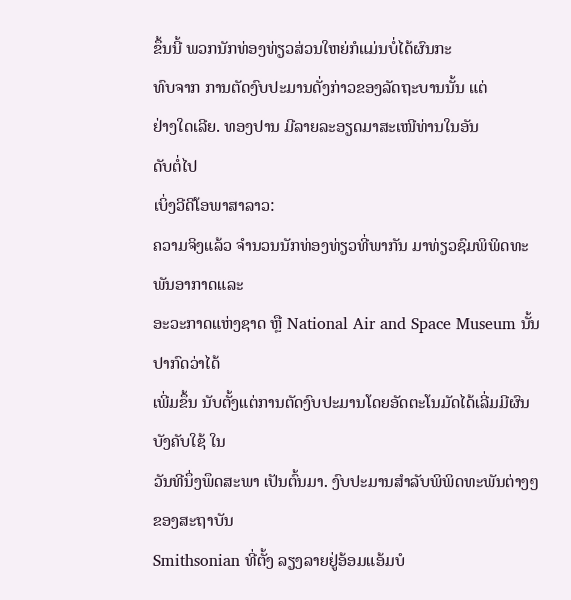ຂຶ້ນນີ້ ພວກນັກທ່ອງທ່ຽວສ່ວນໃຫຍ່ກໍແມ່ນບໍ່ໄດ້ຜົນກະ
ທົບຈາກ ການຕັດງົບປະມານດັ່ງກ່າວຂອງລັດຖະບານນັ້ນ ແຕ່
ຢ່າງໃດເລີຍ. ທອງປານ ມີລາຍລະອຽດມາສະເໜີທ່ານໃນອັນ
ດັບຕໍ່ໄປ
ເບິ່ງວີດີໂອພາສາລາວ:
ຄວາມຈິງແລ້ວ ຈໍານວນນັກທ່ອງທ່ຽວທີ່ພາກັນ ມາທ່ຽວຊົມພິພິດທະພັນອາກາດແລະ
ອະວະກາດແຫ່ງຊາດ ຫຼື National Air and Space Museum ນັ້ນ ປາກົດວ່າໄດ້
ເພີ່ມຂຶ້ນ ນັບຕັ້ງແຕ່ການຕັດງົບປະມານໂດຍອັດຕະໂນມັດໄດ້ເລີ່ມມີຜົນບັງຄັບໃຊ້ ໃນ
ວັນທີນຶ່ງພຶດສະພາ ເປັນຕົ້ນມາ. ງົບປະມານສໍາລັບພິພິດທະພັນຕ່າງໆຂອງສະຖາບັນ
Smithsonian ທີ່ຕັ້ງ ລຽງລາຍຢູ່ອ້ອມແອ້ມບໍ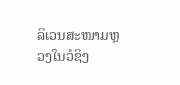ລິເວນສະໜາມຫຼວງໃນວໍຊິງ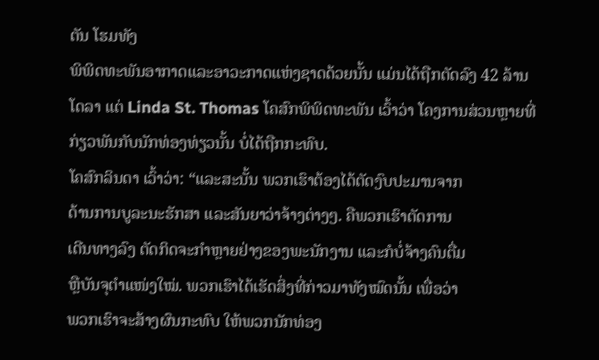ຕັນ ໂຮມທັງ
ພິພິດທະພັນອາກາດແລະອາວະກາດແຫ່ງຊາດດ້ວຍນັ້ນ ແມ່ນໄດ້ຖືກຕັດລົງ 42 ລ້ານ
ໂດລາ ແຕ່ Linda St. Thomas ໂຄສົກພິພິດທະພັນ ເວົ້າວ່າ ໂຄງການສ່ວນຫຼາຍທີ່
ກ່ຽວພັນກັບນັກທ່ອງທ່ຽວນັ້ນ ບໍ່ໄດ້ຖືກກະທົບ.
ໂຄສົກລິນດາ ເວົ້າວ່າ: “ແລະສະນັ້ນ ພວກເຮົາຕ້ອງໄດ້ຕັດງົບປະມານຈາກ
ດ້ານການບູລະນະຮັກສາ ແລະສັນຍາວ່າຈ້າງຕ່າງໆ. ຄືພວກເຮົາຕັດການ
ເດີນທາງລົງ ຕັດກິດຈະກໍາຫຼາຍຢ່າງຂອງພະນັກງານ ແລະກໍບໍ່ຈ້າງຄົນຕື່ມ
ຫຼືບັນຈຸຕໍາແໜ່ງໃໝ່. ພວກເຮົາໄດ້ເຮັດສິ່ງທີ່ກ່າວມາທັງໝົດນັ້ນ ເພື່ອວ່າ
ພວກເຮົາຈະສ້າງຜົນກະທົບ ໃຫ້ພວກນັກທ່ອງ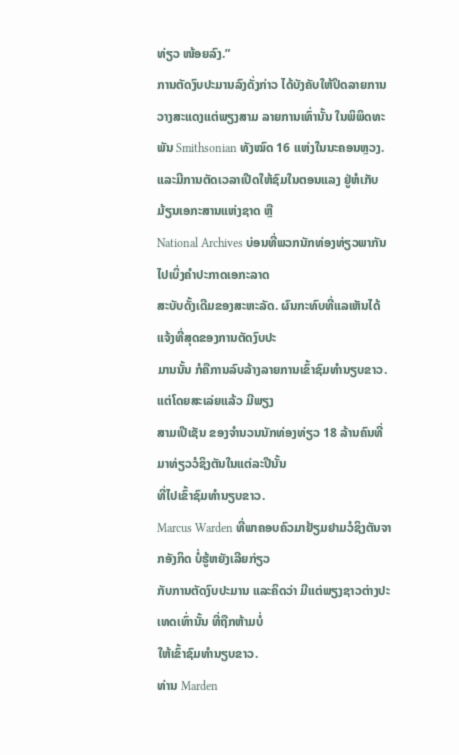ທ່ຽວ ໜ້ອຍລົງ.”
ການຕັດງົບປະມານລົງດັ່ງກ່າວ ໄດ້ບັງຄັບໃຫ້ປິດລາຍການວາງສະແດງແຕ່ພຽງສາມ ລາຍການເທົ່ານັ້ນ ໃນພິພິດທະພັນ Smithsonian ທັງໝົດ 16 ແຫ່ງໃນນະຄອນຫຼວງ.
ແລະມີການຕັດເວລາເປີດໃຫ້ຊົມໃນຕອນແລງ ຢູ່ຫໍເກັບມ້ຽນເອກະສານແຫ່ງຊາດ ຫຼື
National Archives ບ່ອນທີ່ພວກນັກທ່ອງທ່ຽວພາກັນ ໄປເບິ່ງຄໍາປະກາດເອກະລາດ
ສະບັບດັ້ງເດີມຂອງສະຫະລັດ. ຜົນກະທົບທີ່ແລເຫັນໄດ້ແຈ້ງທີ່ສຸດຂອງການຕັດງົບປະ
ມານນັ້ນ ກໍຄືການລົບລ້າງລາຍການເຂົ້າຊົມທໍານຽບຂາວ. ແຕ່ໂດຍສະເລ່ຍແລ້ວ ມີພຽງ
ສາມເປີເຊັນ ຂອງຈໍານວນນັກທ່ອງທ່ຽວ 18 ລ້ານຄົນທີ່ມາທ່ຽວວໍຊິງຕັນໃນແຕ່ລະປີນັ້ນ
ທີ່ໄປເຂົ້າຊົມທໍານຽບຂາວ.
Marcus Warden ທີ່ພາຄອບຄົວມາຢ້ຽມຢາມວໍຊິງຕັນຈາກອັງກິດ ບໍ່ຮູ້ຫຍັງເລີຍກ່ຽວ
ກັບການຕັດງົບປະມານ ແລະຄິດວ່າ ມີແຕ່ພຽງຊາວຕ່າງປະເທດເທົ່ານັ້ນ ທີ່ຖືກຫ້າມບໍ່
ໃຫ້ເຂົ້າຊົມທໍານຽບຂາວ.
ທ່ານ Marden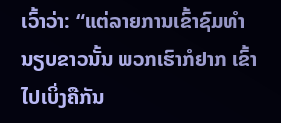ເວົ້າວ່າ: “ແຕ່ລາຍການເຂົ້າຊົມທໍານຽບຂາວນັ້ນ ພວກເຮົາກໍຢາກ ເຂົ້າໄປເບິ່ງຄືກັນ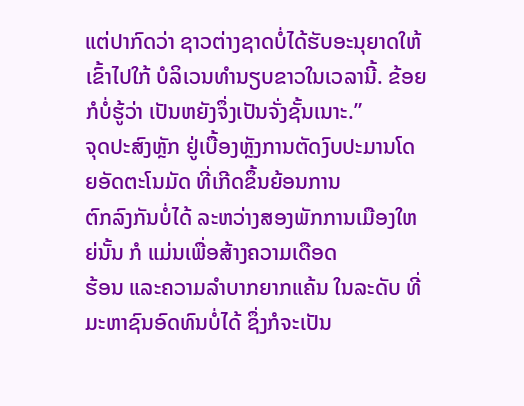ແຕ່ປາກົດວ່າ ຊາວຕ່າງຊາດບໍ່ໄດ້ຮັບອະນຸຍາດໃຫ້ເຂົ້າໄປໃກ້ ບໍລິເວນທໍານຽບຂາວໃນເວລານີ້. ຂ້ອຍກໍບໍ່ຮູ້ວ່າ ເປັນຫຍັງຈຶ່ງເປັນຈັ່ງຊັ້ນເນາະ.”
ຈຸດປະສົງຫຼັກ ຢູ່ເບື້ອງຫຼັງການຕັດງົບປະມານໂດຍອັດຕະໂນມັດ ທີ່ເກີດຂຶ້ນຍ້ອນການ
ຕົກລົງກັນບໍ່ໄດ້ ລະຫວ່າງສອງພັກການເມືອງໃຫຍ່ນັ້ນ ກໍ ແມ່ນເພື່ອສ້າງຄວາມເດືອດ
ຮ້ອນ ແລະຄວາມລໍາບາກຍາກແຄ້ນ ໃນລະດັບ ທີ່ມະຫາຊົນອົດທົນບໍ່ໄດ້ ຊຶ່ງກໍຈະເປັນ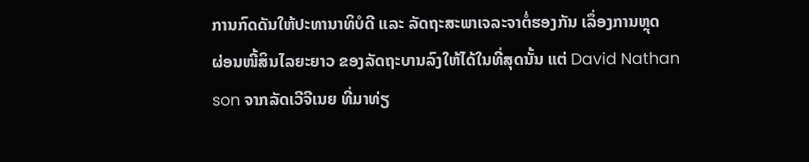ການກົດດັນໃຫ້ປະທານາທິບໍດີ ແລະ ລັດຖະສະພາເຈລະຈາຕໍ່ຮອງກັນ ເລຶ່ອງການຫຼຸດ
ຜ່ອນໜີ້ສິນໄລຍະຍາວ ຂອງລັດຖະບານລົງໃຫ້ໄດ້ໃນທີ່ສຸດນັ້ນ ແຕ່ David Nathan
son ຈາກລັດເວີຈີເນຍ ທີ່ມາທ່ຽ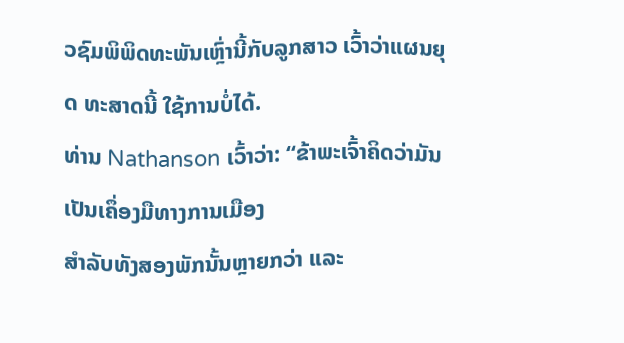ວຊົມພິພິດທະພັນເຫຼົ່ານີ້ກັບລູກສາວ ເວົ້າວ່າແຜນຍຸດ ທະສາດນີ້ ໃຊ້ການບໍ່ໄດ້.
ທ່ານ Nathanson ເວົ້າວ່າ: “ຂ້າພະເຈົ້າຄິດວ່າມັນເປັນເຄຶ່ອງມືທາງການເມືອງ
ສໍາລັບທັງສອງພັກນັ້ນຫຼາຍກວ່າ ແລະ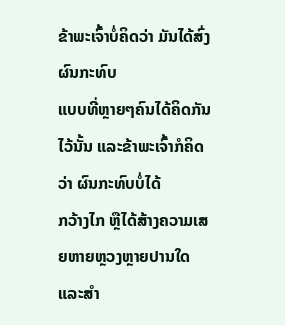ຂ້າພະເຈົ້າບໍ່ຄິດວ່າ ມັນໄດ້ສົ່ງຜົນກະທົບ
ແບບທີ່ຫຼາຍໆຄົນໄດ້ຄິດກັນໄວ້ນັ້ນ ແລະຂ້າພະເຈົ້າກໍຄິດວ່າ ຜົນກະທົບບໍ່ໄດ້
ກວ້າງໄກ ຫຼືໄດ້ສ້າງຄວາມເສຍຫາຍຫຼວງຫຼາຍປານໃດ ແລະສໍາ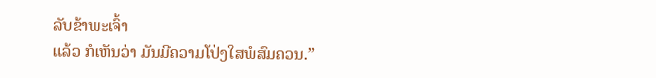ລັບຂ້າພະເຈົ້າ
ແລ້ວ ກໍເຫັນວ່າ ມັນມີຄວາມໂປ່ງໃສພໍສົມຄວນ.”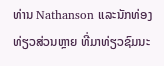ທ່ານ Nathanson ແລະນັກທ່ອງທ່ຽວສ່ວນຫຼາຍ ທີ່ມາທ່ຽວຊົມນະ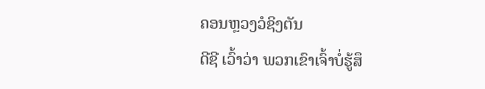ຄອນຫຼວງວໍຊິງຕັນ
ດີຊີ ເວົ້າວ່າ ພວກເຂົາເຈົ້າບໍ່ຮູ້ສຶ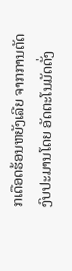ກເດືອດຮ້ອນຫຍັງເລີຍ ຈາກການຕັດງົບປະມານໂດຍ ອັດຕະໂນມັດດັ່ງ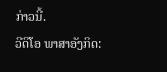ກ່າວນີ້.
ວີດິໂອ ພາສາອັງກິດ: